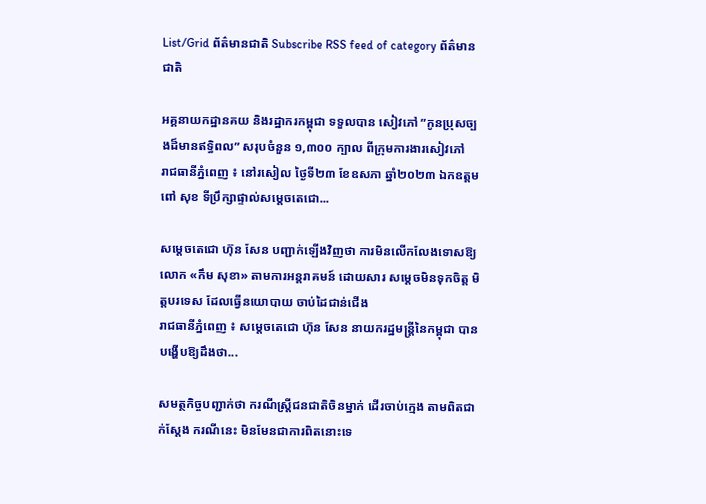List/Grid ព័ត៌មានជាតិ Subscribe RSS feed of category ព័ត៌មានជាតិ

អគ្គនាយកដ្ឋានគយ និងរដ្ឋាករកម្ពុជា ទទួលបាន សៀវភៅ ”កូនប្រុសច្បងដ៏មានឥទ្ធិពល” សរុបចំនួន ១,៣០០ ក្បាល ពីក្រុមការងារសៀវភៅ
រាជធានីភ្នំពេញ ៖ នៅរសៀល ថ្ងៃទី២៣ ខែឧសភា ឆ្នាំ២០២៣ ឯកឧត្តម ពៅ សុខ ទីប្រឹក្សាផ្ទាល់សម្តេចតេជោ...

សម្តេចតេជោ ហ៊ុន សែន បញ្ជាក់ឡើងវិញថា ការមិនលើកលែងទោសឱ្យ លោក «កឹម សុខា» តាមការអន្តរាគមន៍ ដោយសារ សម្តេចមិនទុកចិត្ត មិត្តបរទេស ដែលធ្វើនយោបាយ ចាប់ដៃជាន់ជើង
រាជធានីភ្នំពេញ ៖ សម្តេចតេជោ ហ៊ុន សែន នាយករដ្ឋមន្ត្រីនៃកម្ពុជា បានបង្ហើបឱ្យដឹងថា...

សមត្ថកិច្ចបញ្ជាក់ថា ករណីស្ត្រីជនជាតិចិនម្នាក់ ដើរចាប់ក្មេង តាមពិតជាក់ស្តែង ករណីនេះ មិនមែនជាការពិតនោះទេ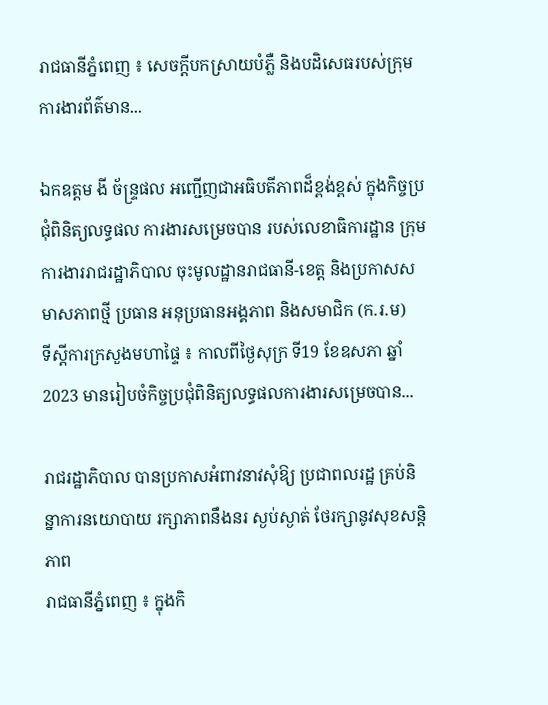រាជធានីភ្នំពេញ ៖ សេចក្តីបកស្រាយបំភ្លឺ និងបដិសេធរបស់ក្រុមការងារព័ត៌មាន...

ឯកឧត្តម ងី ច័ន្ទ្រផល អញ្ជើញជាអធិបតីភាពដ៏ខ្ពង់ខ្ពស់ ក្នុងកិច្ចប្រជុំពិនិត្យលទ្ធផល ការងារសម្រេចបាន របស់លេខាធិការដ្ឋាន ក្រុមការងាររាជរដ្ឋាភិបាល ចុះមូលដ្ឋានរាជធានី-ខេត្ត និងប្រកាសសមាសភាពថ្មី ប្រធាន អនុប្រធានអង្គភាព និងសមាជិក (ក.រ.ម)
ទីស្តីការក្រសួងមហាផ្ទៃ ៖ កាលពីថ្ងៃសុក្រ ទី19 ខែឧសភា ឆ្នាំ2023 មានរៀបចំកិច្ចប្រជុំពិនិត្យលទ្ធផលការងារសម្រេចបាន...

រាជរដ្ឋាភិបាល បានប្រកាសអំពាវនាវសុំឱ្យ ប្រជាពលរដ្ឋ គ្រប់និន្នាការនយោបាយ រក្សាភាពនឹងនរ ស្ងប់ស្ងាត់ ថែរក្សានូវសុខសន្តិភាព
រាជធានីភ្នំពេញ ៖ ក្នុងកិ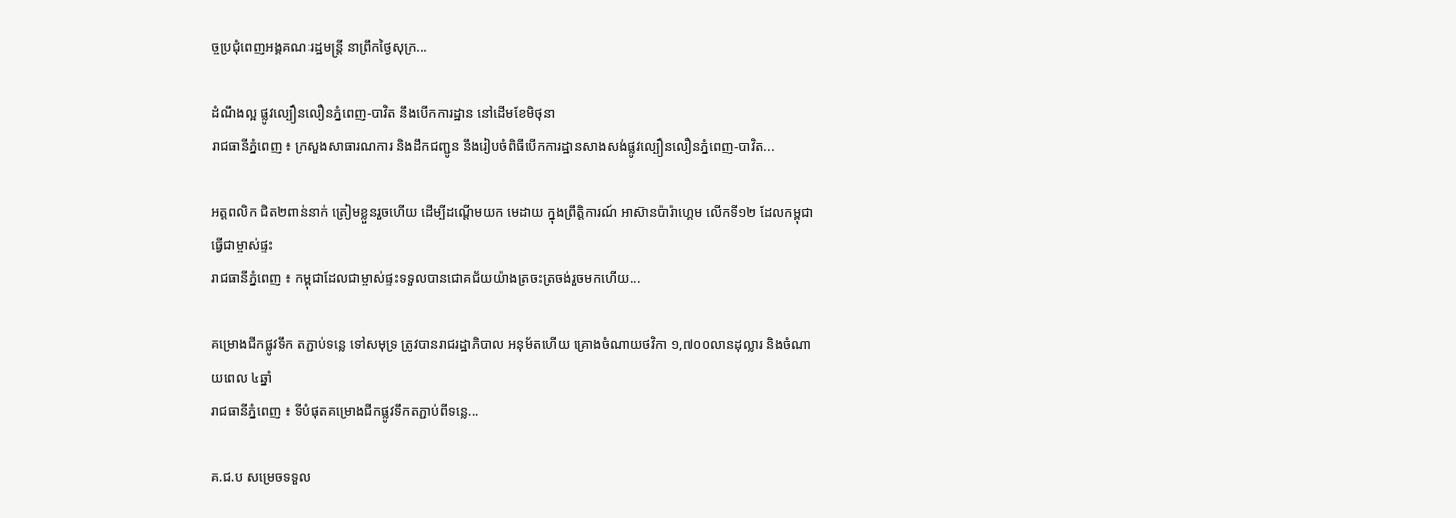ច្ចប្រជុំពេញអង្គគណៈរដ្ឋមន្ត្រី នាព្រឹកថ្ងៃសុក្រ...

ដំណឹងល្អ ផ្លូវល្បឿនលឿនភ្នំពេញ-បាវិត នឹងបើកការដ្ឋាន នៅដើមខែមិថុនា
រាជធានីភ្នំពេញ ៖ ក្រសួងសាធារណការ និងដឹកជញ្ជូន នឹងរៀបចំពិធីបើកការដ្ឋានសាងសង់ផ្លូវល្បឿនលឿនភ្នំពេញ-បាវិត...

អត្តពលិក ជិត២ពាន់នាក់ ត្រៀមខ្លួនរួចហើយ ដើម្បីដណ្តើមយក មេដាយ ក្នុងព្រឹត្តិការណ៍ អាស៊ានប៉ារ៉ាហ្គេម លើកទី១២ ដែលកម្ពុជា ធ្វើជាម្ចាស់ផ្ទះ
រាជធានីភ្នំពេញ ៖ កម្ពុជាដែលជាម្ចាស់ផ្ទះទទួលបានជោគជ័យយ៉ាងត្រចះត្រចង់រួចមកហើយ...

គម្រោងជីកផ្លូវទឹក តភ្ជាប់ទន្លេ ទៅសមុទ្រ ត្រូវបានរាជរដ្ឋាភិបាល អនុម័តហើយ គ្រោងចំណាយថវិកា ១,៧០០លានដុល្លារ និងចំណាយពេល ៤ឆ្នាំ
រាជធានីភ្នំពេញ ៖ ទីបំផុតគម្រោងជីកផ្លូវទឹកតភ្ជាប់ពីទន្លេ...

គ.ជ.ប សម្រេចទទួល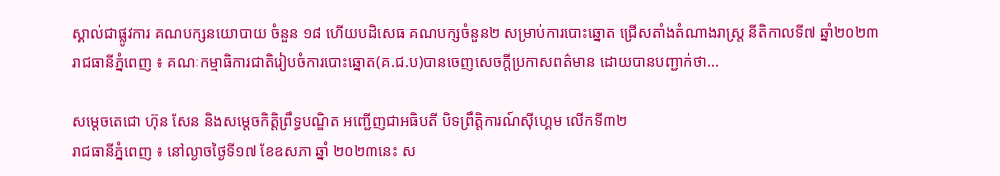ស្គាល់ជាផ្លូវការ គណបក្សនយោបាយ ចំនួន ១៨ ហើយបដិសេធ គណបក្សចំនួន២ សម្រាប់ការបោះឆ្នោត ជ្រើសតាំងតំណាងរាស្ត្រ នីតិកាលទី៧ ឆ្នាំ២០២៣
រាជធានីភ្នំពេញ ៖ គណៈកម្មាធិការជាតិរៀបចំការបោះឆ្នោត(គ.ជ.ប)បានចេញសេចក្តីប្រកាសពត៌មាន ដោយបានបញ្ជាក់ថា...

សម្តេចតេជោ ហ៊ុន សែន និងសម្ដេចកិត្តិព្រឹទ្ធបណ្ឌិត អញ្ជើញជាអធិបតី បិទព្រឹត្តិការណ៍ស៊ីហ្គេម លើកទី៣២
រាជធានីភ្នំពេញ ៖ នៅល្ងាចថ្ងៃទី១៧ ខែឧសភា ឆ្នាំ ២០២៣នេះ ស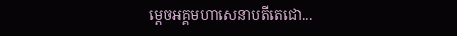ម្ដេចអគ្គមហាសេនាបតីតេជោ...